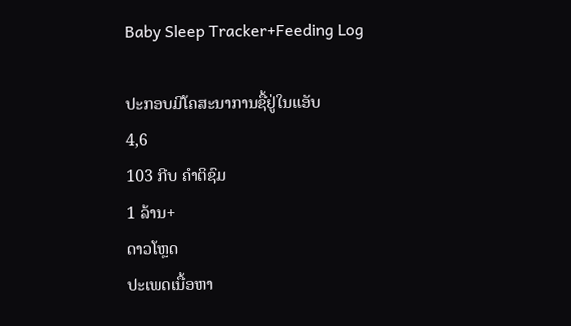Baby Sleep Tracker+Feeding Log

ປະກອບມີໂຄສະນາການຊື້ຢູ່ໃນແອັບ
4,6
103 ກີບ ຄຳຕິຊົມ
1 ລ້ານ+
ດາວໂຫຼດ
ປະເພດເນື້ອຫາ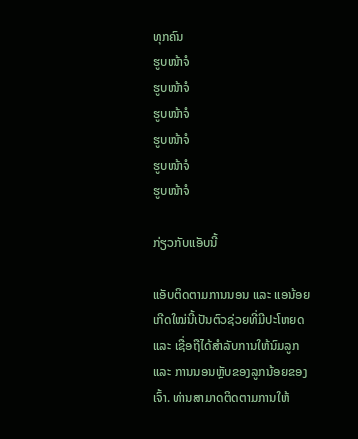ທຸກຄົນ
ຮູບໜ້າຈໍ
ຮູບໜ້າຈໍ
ຮູບໜ້າຈໍ
ຮູບໜ້າຈໍ
ຮູບໜ້າຈໍ
ຮູບໜ້າຈໍ

ກ່ຽວກັບແອັບນີ້

ແອັບຕິດຕາມການນອນ ແລະ ແອນ້ອຍເກີດໃໝ່ນີ້ເປັນຕົວຊ່ວຍທີ່ມີປະໂຫຍດ ແລະ ເຊື່ອຖືໄດ້ສຳລັບການໃຫ້ນົມລູກ ແລະ ການນອນຫຼັບຂອງລູກນ້ອຍຂອງເຈົ້າ. ທ່ານສາມາດຕິດຕາມການໃຫ້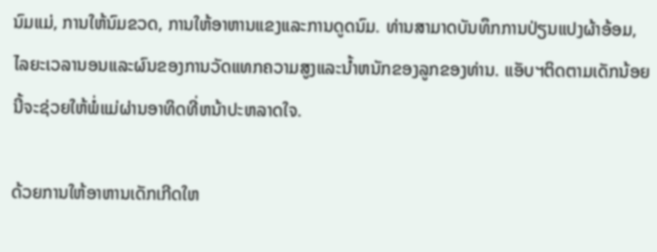ນົມແມ່, ການໃຫ້ນົມຂວດ, ການໃຫ້ອາຫານແຂງແລະການດູດນົມ. ທ່ານສາມາດບັນທຶກການປ່ຽນແປງຜ້າອ້ອມ, ໄລຍະເວລານອນແລະຜົນຂອງການວັດແທກຄວາມສູງແລະນ້ຳຫນັກຂອງລູກຂອງທ່ານ. ແອັບຯຕິດຕາມເດັກນ້ອຍນີ້ຈະຊ່ວຍໃຫ້ພໍ່ແມ່ຜ່ານອາທິດທີ່ຫນ້າປະຫລາດໃຈ.

ດ້ວຍການໃຫ້ອາຫານເດັກເກີດໃຫ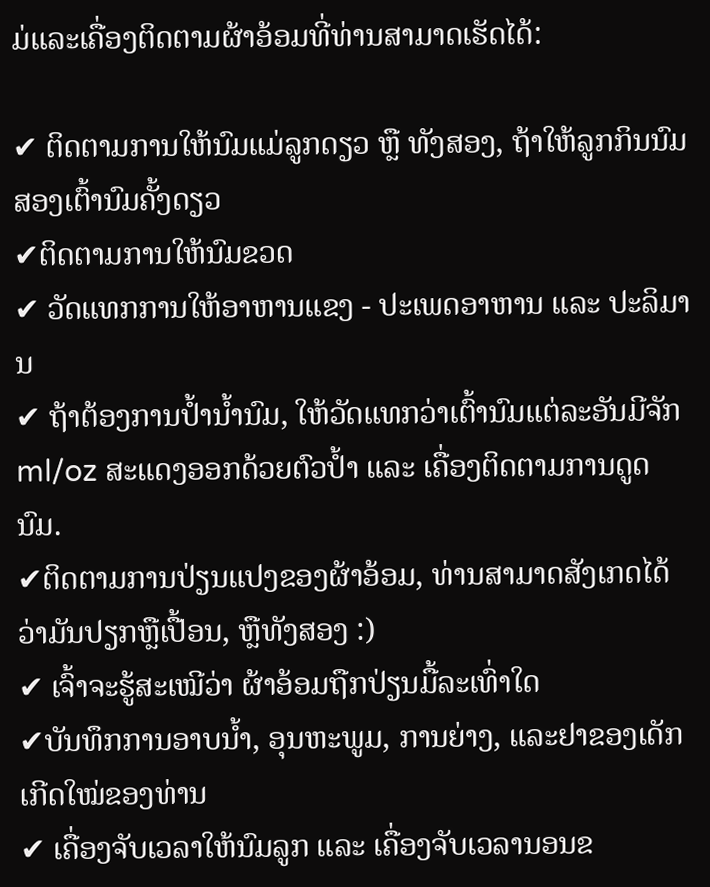ມ່ແລະເຄື່ອງຕິດຕາມຜ້າອ້ອມທີ່ທ່ານສາມາດເຮັດໄດ້:

✔ ຕິດຕາມການໃຫ້ນົມແມ່ລູກດຽວ ຫຼື ທັງສອງ, ຖ້າໃຫ້ລູກກິນນົມສອງເຕົ້ານົມຄັ້ງດຽວ
✔ຕິດຕາມການໃຫ້ນົມຂວດ
✔ ວັດແທກການໃຫ້ອາຫານແຂງ - ປະເພດອາຫານ ແລະ ປະລິມານ
✔ ຖ້າຕ້ອງການປ້ຳນ້ຳນົມ, ໃຫ້ວັດແທກວ່າເຕົ້ານົມແຕ່ລະອັນມີຈັກ ml/oz ສະແດງອອກດ້ວຍຕົວປ້ຳ ແລະ ເຄື່ອງຕິດຕາມການດູດນົມ.
✔ຕິດຕາມການປ່ຽນແປງຂອງຜ້າອ້ອມ, ທ່ານສາມາດສັງເກດໄດ້ວ່າມັນປຽກຫຼືເປື້ອນ, ຫຼືທັງສອງ :)
✔ ເຈົ້າຈະຮູ້ສະເໝີວ່າ ຜ້າອ້ອມຖືກປ່ຽນມື້ລະເທົ່າໃດ
✔ບັນທຶກການອາບນ້ຳ, ອຸນຫະພູມ, ການຍ່າງ, ແລະຢາຂອງເດັກເກີດໃໝ່ຂອງທ່ານ
✔ ເຄື່ອງຈັບເວລາໃຫ້ນົມລູກ ແລະ ເຄື່ອງຈັບເວລານອນຂ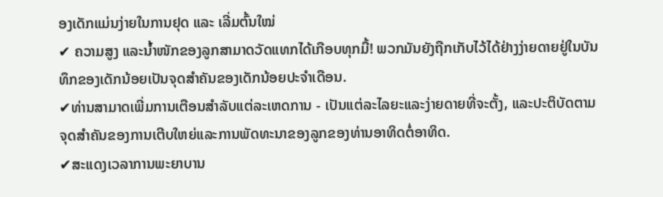ອງເດັກແມ່ນງ່າຍໃນການຢຸດ ແລະ ເລີ່ມຕົ້ນໃໝ່
✔ ຄວາມສູງ ແລະນ້ຳໜັກຂອງລູກສາມາດວັດແທກໄດ້ເກືອບທຸກມື້! ພວກມັນຍັງຖືກເກັບໄວ້ໄດ້ຢ່າງງ່າຍດາຍຢູ່ໃນບັນທຶກຂອງເດັກນ້ອຍເປັນຈຸດສໍາຄັນຂອງເດັກນ້ອຍປະຈໍາເດືອນ.
✔ທ່ານສາມາດເພີ່ມການເຕືອນສໍາລັບແຕ່ລະເຫດການ - ເປັນແຕ່ລະໄລຍະແລະງ່າຍດາຍທີ່ຈະຕັ້ງ, ແລະປະຕິບັດຕາມຈຸດສໍາຄັນຂອງການເຕີບໃຫຍ່ແລະການພັດທະນາຂອງລູກຂອງທ່ານອາທິດຕໍ່ອາທິດ.
✔ສະແດງເວລາການພະຍາບານ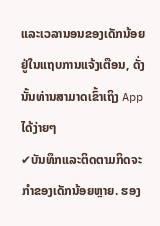ແລະເວລານອນຂອງເດັກນ້ອຍຢູ່ໃນແຖບການແຈ້ງເຕືອນ, ດັ່ງນັ້ນທ່ານສາມາດເຂົ້າເຖິງ App ໄດ້ງ່າຍໆ
✔ບັນທຶກແລະຕິດຕາມກິດຈະກໍາຂອງເດັກນ້ອຍຫຼາຍ. ຮອງ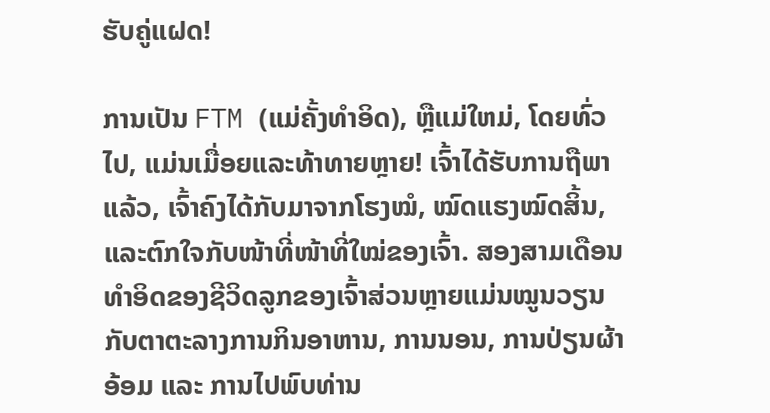ຮັບຄູ່ແຝດ!

ການເປັນ FTM (ແມ່ຄັ້ງທໍາອິດ), ຫຼືແມ່ໃຫມ່, ໂດຍທົ່ວໄປ, ແມ່ນເມື່ອຍແລະທ້າທາຍຫຼາຍ! ເຈົ້າໄດ້ຮັບການຖືພາແລ້ວ, ເຈົ້າຄົງໄດ້ກັບມາຈາກໂຮງໝໍ, ໝົດແຮງໝົດສິ້ນ, ແລະຕົກໃຈກັບໜ້າທີ່ໜ້າທີ່ໃໝ່ຂອງເຈົ້າ. ສອງສາມເດືອນທຳອິດຂອງຊີວິດລູກຂອງເຈົ້າສ່ວນຫຼາຍແມ່ນໝູນວຽນກັບຕາຕະລາງການກິນອາຫານ, ການນອນ, ການປ່ຽນຜ້າອ້ອມ ແລະ ການໄປພົບທ່ານ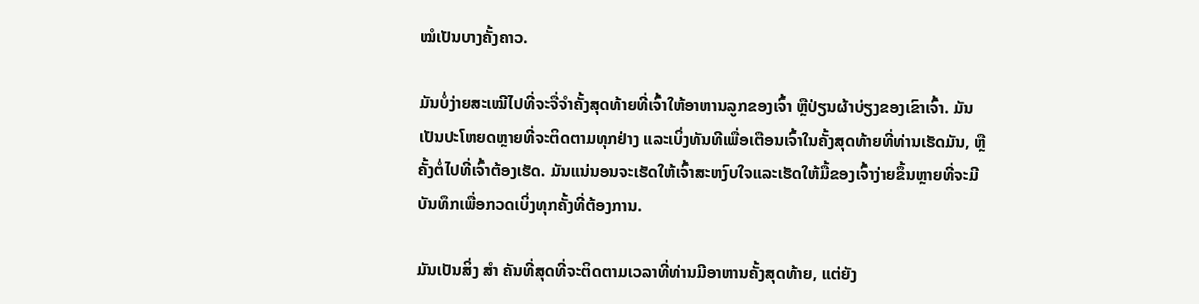ໝໍເປັນບາງຄັ້ງຄາວ.

ມັນບໍ່ງ່າຍສະເໝີໄປທີ່ຈະຈື່ຈໍາຄັ້ງສຸດທ້າຍທີ່ເຈົ້າໃຫ້ອາຫານລູກຂອງເຈົ້າ ຫຼືປ່ຽນຜ້າບ່ຽງຂອງເຂົາເຈົ້າ. ມັນເປັນປະໂຫຍດຫຼາຍທີ່ຈະຕິດຕາມທຸກຢ່າງ ແລະເບິ່ງທັນທີເພື່ອເຕືອນເຈົ້າໃນຄັ້ງສຸດທ້າຍທີ່ທ່ານເຮັດມັນ, ຫຼືຄັ້ງຕໍ່ໄປທີ່ເຈົ້າຕ້ອງເຮັດ. ມັນແນ່ນອນຈະເຮັດໃຫ້ເຈົ້າສະຫງົບໃຈແລະເຮັດໃຫ້ມື້ຂອງເຈົ້າງ່າຍຂຶ້ນຫຼາຍທີ່ຈະມີບັນທຶກເພື່ອກວດເບິ່ງທຸກຄັ້ງທີ່ຕ້ອງການ.

ມັນເປັນສິ່ງ ສຳ ຄັນທີ່ສຸດທີ່ຈະຕິດຕາມເວລາທີ່ທ່ານມີອາຫານຄັ້ງສຸດທ້າຍ, ແຕ່ຍັງ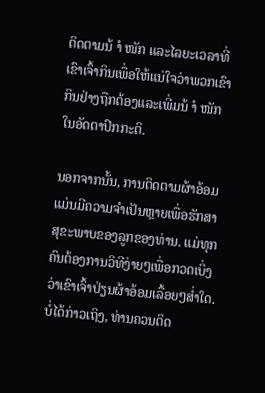ຕິດຕາມນ້ ຳ ໜັກ ແລະໄລຍະເວລາທີ່ເຂົາເຈົ້າກິນເພື່ອໃຫ້ແນ່ໃຈວ່າພວກເຂົາກິນຢ່າງຖືກຕ້ອງແລະເພີ່ມນ້ ຳ ໜັກ ໃນອັດຕາປົກກະຕິ.

ນອກຈາກນັ້ນ, ການຕິດຕາມຜ້າອ້ອມແມ່ນມີຄວາມຈໍາເປັນຫຼາຍເພື່ອຮັກສາສຸຂະພາບຂອງລູກຂອງທ່ານ. ແມ່ທຸກຄົນຕ້ອງການວິທີງ່າຍໆເພື່ອກວດເບິ່ງວ່າເຂົາເຈົ້າປ່ຽນຜ້າອ້ອມເລື້ອຍໆສໍ່າໃດ. ບໍ່ໄດ້ກ່າວເຖິງ, ທ່ານຄວນຕິດ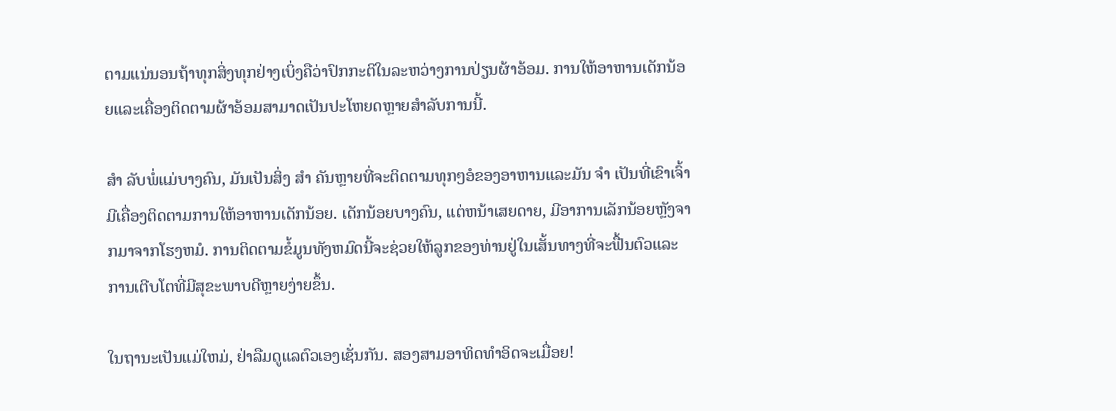ຕາມແນ່ນອນຖ້າທຸກສິ່ງທຸກຢ່າງເບິ່ງຄືວ່າປົກກະຕິໃນລະຫວ່າງການປ່ຽນຜ້າອ້ອມ. ການໃຫ້ອາຫານເດັກນ້ອຍແລະເຄື່ອງຕິດຕາມຜ້າອ້ອມສາມາດເປັນປະໂຫຍດຫຼາຍສໍາລັບການນີ້.

ສຳ ລັບພໍ່ແມ່ບາງຄົນ, ມັນເປັນສິ່ງ ສຳ ຄັນຫຼາຍທີ່ຈະຕິດຕາມທຸກໆອໍຂອງອາຫານແລະມັນ ຈຳ ເປັນທີ່ເຂົາເຈົ້າມີເຄື່ອງຕິດຕາມການໃຫ້ອາຫານເດັກນ້ອຍ. ເດັກນ້ອຍບາງຄົນ, ແຕ່ຫນ້າເສຍດາຍ, ມີອາການເລັກນ້ອຍຫຼັງຈາກມາຈາກໂຮງຫມໍ. ການຕິດຕາມຂໍ້ມູນທັງຫມົດນີ້ຈະຊ່ວຍໃຫ້ລູກຂອງທ່ານຢູ່ໃນເສັ້ນທາງທີ່ຈະຟື້ນຕົວແລະການເຕີບໂຕທີ່ມີສຸຂະພາບດີຫຼາຍງ່າຍຂຶ້ນ.

ໃນຖານະເປັນແມ່ໃຫມ່, ຢ່າລືມດູແລຕົວເອງເຊັ່ນກັນ. ສອງສາມອາທິດທໍາອິດຈະເມື່ອຍ!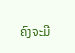ຄົງຈະມີ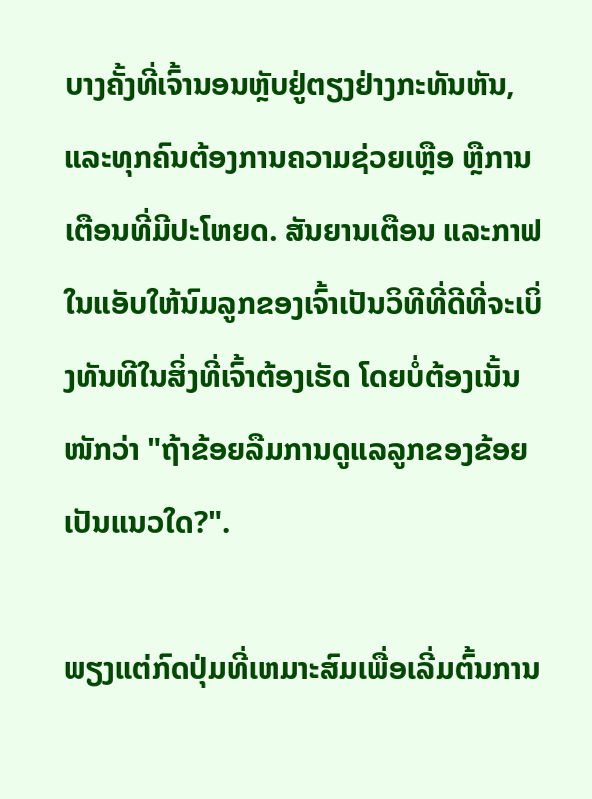ບາງຄັ້ງທີ່ເຈົ້ານອນຫຼັບຢູ່ຕຽງຢ່າງກະທັນຫັນ, ແລະທຸກຄົນຕ້ອງການຄວາມຊ່ວຍເຫຼືອ ຫຼືການເຕືອນທີ່ມີປະໂຫຍດ. ສັນຍານເຕືອນ ແລະກາຟໃນແອັບໃຫ້ນົມລູກຂອງເຈົ້າເປັນວິທີທີ່ດີທີ່ຈະເບິ່ງທັນທີໃນສິ່ງທີ່ເຈົ້າຕ້ອງເຮັດ ໂດຍບໍ່ຕ້ອງເນັ້ນໜັກວ່າ "ຖ້າຂ້ອຍລືມການດູແລລູກຂອງຂ້ອຍເປັນແນວໃດ?".

ພຽງແຕ່ກົດປຸ່ມທີ່ເຫມາະສົມເພື່ອເລີ່ມຕົ້ນການ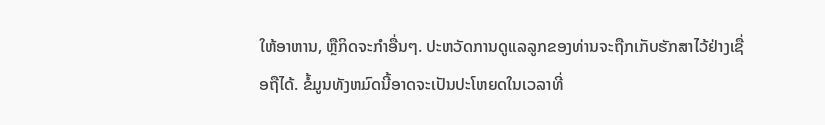ໃຫ້ອາຫານ, ຫຼືກິດຈະກໍາອື່ນໆ. ປະຫວັດການດູແລລູກຂອງທ່ານຈະຖືກເກັບຮັກສາໄວ້ຢ່າງເຊື່ອຖືໄດ້. ຂໍ້ມູນທັງຫມົດນີ້ອາດຈະເປັນປະໂຫຍດໃນເວລາທີ່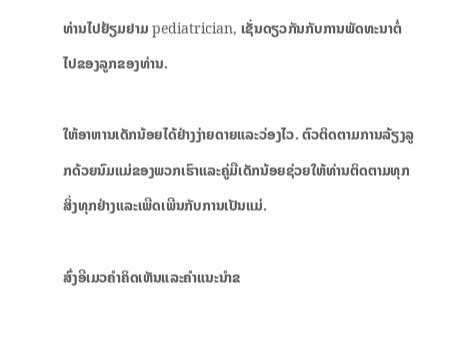ທ່ານໄປຢ້ຽມຢາມ pediatrician, ເຊັ່ນດຽວກັນກັບການພັດທະນາຕໍ່ໄປຂອງລູກຂອງທ່ານ.

ໃຫ້ອາຫານເດັກນ້ອຍໄດ້ຢ່າງງ່າຍດາຍແລະວ່ອງໄວ. ຕົວຕິດຕາມການລ້ຽງລູກດ້ວຍນົມແມ່ຂອງພວກເຮົາແລະຄູ່ມືເດັກນ້ອຍຊ່ວຍໃຫ້ທ່ານຕິດຕາມທຸກສິ່ງທຸກຢ່າງແລະເພີດເພີນກັບການເປັນແມ່.

ສົ່ງອີເມວຄໍາຄິດເຫັນແລະຄໍາແນະນໍາຂ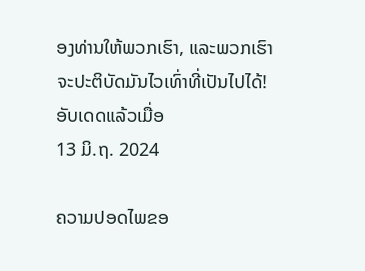ອງທ່ານໃຫ້ພວກເຮົາ, ແລະພວກເຮົາຈະປະຕິບັດມັນໄວເທົ່າທີ່ເປັນໄປໄດ້!
ອັບເດດແລ້ວເມື່ອ
13 ມິ.ຖ. 2024

ຄວາມປອດໄພຂອ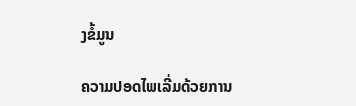ງຂໍ້ມູນ

ຄວາມປອດໄພເລີ່ມດ້ວຍການ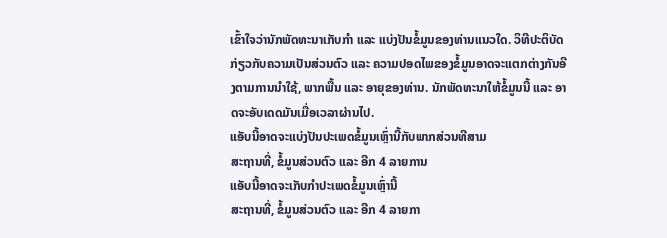ເຂົ້າໃຈວ່ານັກພັດທະນາເກັບກຳ ແລະ ແບ່ງປັນຂໍ້ມູນຂອງທ່ານແນວໃດ. ວິທີປະຕິບັດກ່ຽວກັບຄວາມເປັນສ່ວນຕົວ ແລະ ຄວາມປອດໄພຂອງຂໍ້ມູນອາດຈະແຕກຕ່າງກັນອີງຕາມການນຳໃຊ້, ພາກພື້ນ ແລະ ອາຍຸຂອງທ່ານ. ນັກພັດທະນາໃຫ້ຂໍ້ມູນນີ້ ແລະ ອາດຈະອັບເດດມັນເມື່ອເວລາຜ່ານໄປ.
ແອັບນີ້ອາດຈະແບ່ງປັນປະເພດຂໍ້ມູນເຫຼົ່ານີ້ກັບພາກສ່ວນທີສາມ
ສະຖານທີ່, ຂໍ້ມູນສ່ວນຕົວ ແລະ ອີກ 4 ລາຍການ
ແອັບນີ້ອາດຈະເກັບກຳປະເພດຂໍ້ມູນເຫຼົ່ານີ້
ສະຖານທີ່, ຂໍ້ມູນສ່ວນຕົວ ແລະ ອີກ 4 ລາຍກາ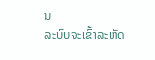ນ
ລະບົບຈະເຂົ້າລະຫັດ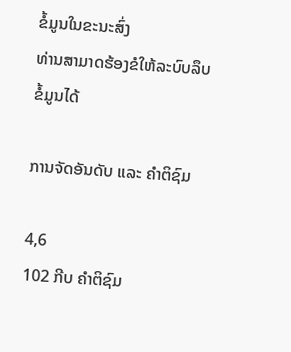ຂໍ້ມູນໃນຂະນະສົ່ງ
ທ່ານສາມາດຮ້ອງຂໍໃຫ້ລະບົບລຶບຂໍ້ມູນໄດ້

ການຈັດອັນດັບ ແລະ ຄຳຕິຊົມ

4,6
102 ກີບ ຄຳຕິຊົມ